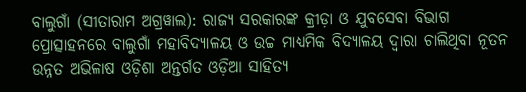ବାଲୁଗାଁ (ସୀତାରାମ ଅଗ୍ରୱାଲ): ରାଜ୍ୟ ସରକାରଙ୍କ କ୍ରୀଡ଼ା ଓ ଯୁବସେବା ବିଭାଗ ପ୍ରୋତ୍ସାହନରେ ବାଲୁଗାଁ ମହାବିଦ୍ୟାଳୟ ଓ ଉଚ୍ଚ ମାଧ୍ୟମିକ ବିଦ୍ୟାଳୟ ଦ୍ୱାରା ଚାଲିଥିବା ନୂତନ ଉନ୍ନତ ଅଭିଳାଷ ଓଡ଼ିଶା ଅନ୍ତର୍ଗତ ଓଡ଼ିଆ ସାହିତ୍ୟ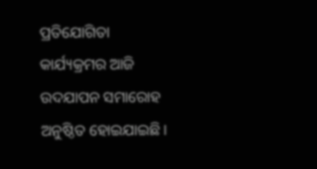ପ୍ରତିଯୋଗିତା କାର୍ଯ୍ୟକ୍ରମର ଆଜି ଉଦଯାପନ ସମାରୋହ ଅନୁଷ୍ଠିତ ହୋଇଯାଇଛି।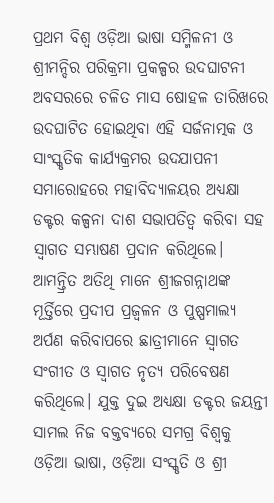ପ୍ରଥମ ବିଶ୍ୱ ଓଡ଼ିଆ ଭାଷା ସମ୍ମିଳନୀ ଓ ଶ୍ରୀମନ୍ଦିର ପରିକ୍ରମା ପ୍ରକଳ୍ପର ଉଦଘାଟନୀ ଅବସରରେ ଚଳିତ ମାସ ଷୋହଳ ତାରିଖରେ ଉଦଘାଟିତ ହୋଇଥିବା ଏହି ସର୍ଜନାତ୍ମକ ଓ ସାଂସ୍କୃତିକ କାର୍ଯ୍ୟକ୍ରମର ଉଦଯାପନୀ ସମାରୋହରେ ମହାବିଦ୍ୟାଳୟର ଅଧ୍ୟକ୍ଷା ଡକ୍ଟର କଳ୍ପନା ଦାଶ ସଭାପତିତ୍ୱ କରିବା ସହ ସ୍ୱାଗତ ସମ୍ଭାଷଣ ପ୍ରଦାନ କରିଥିଲେ।
ଆମନ୍ତ୍ରିତ ଅତିଥି ମାନେ ଶ୍ରୀଜଗନ୍ନାଥଙ୍କ ମୂର୍ତ୍ତିରେ ପ୍ରଦୀପ ପ୍ରଜ୍ବଳନ ଓ ପୁଷ୍ପମାଲ୍ୟ ଅର୍ପଣ କରିବାପରେ ଛାତ୍ରୀମାନେ ସ୍ୱାଗତ ସଂଗୀତ ଓ ସ୍ୱାଗତ ନୃତ୍ୟ ପରିବେଷଣ କରିଥିଲେ। ଯୁକ୍ତ ଦୁଇ ଅଧ୍ୟକ୍ଷା ଡକ୍ଟର ଜୟନ୍ତୀ ସାମଲ ନିଜ ବକ୍ତବ୍ୟରେ ସମଗ୍ର ବିଶ୍ୱକୁ ଓଡ଼ିଆ ଭାଷା, ଓଡ଼ିଆ ସଂସ୍କୃତି ଓ ଶ୍ରୀ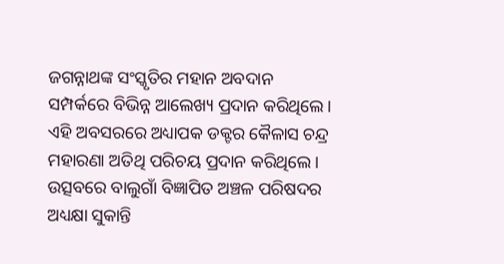ଜଗନ୍ନାଥଙ୍କ ସଂସ୍କୃତିର ମହାନ ଅବଦାନ ସମ୍ପର୍କରେ ବିଭିନ୍ନ ଆଲେଖ୍ୟ ପ୍ରଦାନ କରିଥିଲେ।
ଏହି ଅବସରରେ ଅଧ୍ୟାପକ ଡକ୍ଟର କୈଳାସ ଚନ୍ଦ୍ର ମହାରଣା ଅତିଥି ପରିଚୟ ପ୍ରଦାନ କରିଥିଲେ। ଉତ୍ସବରେ ବାଲୁଗାଁ ବିଜ୍ଞାପିତ ଅଞ୍ଚଳ ପରିଷଦର ଅଧ୍ୟକ୍ଷା ସୁକାନ୍ତି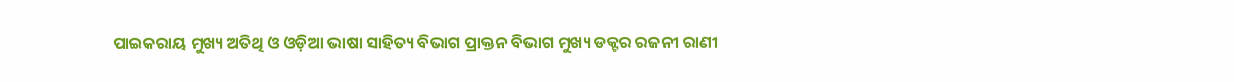ପାଇକରାୟ ମୁଖ୍ୟ ଅତିଥି ଓ ଓଡ଼ିଆ ଭାଷା ସାହିତ୍ୟ ବିଭାଗ ପ୍ରାକ୍ତନ ବିଭାଗ ମୁଖ୍ୟ ଡକ୍ଟର ରଜନୀ ରାଣୀ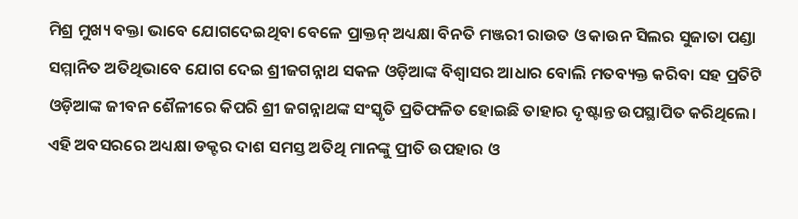ମିଶ୍ର ମୁଖ୍ୟ ବକ୍ତା ଭାବେ ଯୋଗଦେଇଥିବା ବେଳେ ପ୍ରାକ୍ତନ୍ ଅଧ୍ୟକ୍ଷା ବିନତି ମଞ୍ଜରୀ ରାଉତ ଓ କାଉନ ସିଲର ସୁଜାତା ପଣ୍ଡା ସମ୍ମାନିତ ଅତିଥିଭାବେ ଯୋଗ ଦେଇ ଶ୍ରୀଜଗନ୍ନାଥ ସକଳ ଓଡ଼ିଆଙ୍କ ବିଶ୍ୱାସର ଆଧାର ବୋଲି ମତବ୍ୟକ୍ତ କରିବା ସହ ପ୍ରତିଟି ଓଡ଼ିଆଙ୍କ ଜୀବନ ଶୈଳୀରେ କିପରି ଶ୍ରୀ ଜଗନ୍ନାଥଙ୍କ ସଂସ୍କୃତି ପ୍ରତିଫଳିତ ହୋଇଛି ତାହାର ଦୃଷ୍ଟାନ୍ତ ଉପସ୍ଥାପିତ କରିଥିଲେ।
ଏହି ଅବସରରେ ଅଧ୍ୟକ୍ଷା ଡକ୍ଟର ଦାଶ ସମସ୍ତ ଅତିଥି ମାନଙ୍କୁ ପ୍ରୀତି ଉପହାର ଓ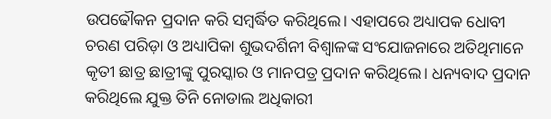ଉପଢୌକନ ପ୍ରଦାନ କରି ସମ୍ବର୍ଦ୍ଧିତ କରିଥିଲେ। ଏହାପରେ ଅଧ୍ୟାପକ ଧୋବୀ ଚରଣ ପରିଡ଼ା ଓ ଅଧ୍ୟାପିକା ଶୁଭଦର୍ଶିନୀ ବିଶ୍ୱାଳଙ୍କ ସଂଯୋଜନାରେ ଅତିଥିମାନେ କୃତୀ ଛାତ୍ର ଛାତ୍ରୀଙ୍କୁ ପୁରସ୍କାର ଓ ମାନପତ୍ର ପ୍ରଦାନ କରିଥିଲେ। ଧନ୍ୟବାଦ ପ୍ରଦାନ କରିଥିଲେ ଯୁକ୍ତ ତିନି ନୋଡାଲ ଅଧିକାରୀ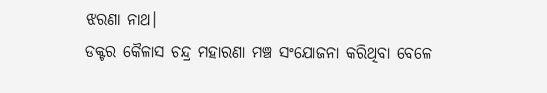ଝରଣା ନାଥ।
ଡକ୍ଟର କୈଳାସ ଚନ୍ଦ୍ର ମହାରଣା ମଞ୍ଚ ସଂଯୋଜନା କରିଥିବା ବେଳେ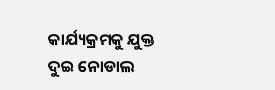କାର୍ଯ୍ୟକ୍ରମକୁ ଯୁକ୍ତ ଦୁଇ ନୋଡାଲ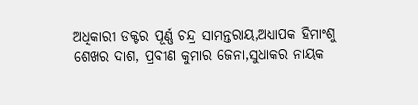ଅଧିକାରୀ ଡକ୍ଟର ପୂର୍ଣ୍ଣ ଚନ୍ଦ୍ର ସାମନ୍ତରାୟ,ଅଧ୍ୟାପକ ହିମାଂଶୁ ଶେଖର ଦାଶ, ପ୍ରବୀଣ କୁମାର ଜେନା,ସୁଧାକର ନାୟକ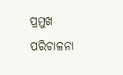ପ୍ରମୁଖ ପରିଚାଳନା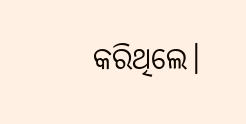କରିଥିଲେ।